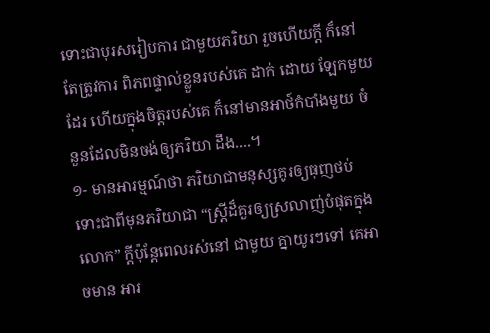ទោះជាបុរសរៀបការ ជាមួយភរិយា រួចហើយក្តី ក៏នៅតែត្រូវការ ពិភពផ្ទាល់ខ្លួនរបស់គេ ដាក់ ដោយ ឡែកមួយដែរ ហើយក្នុងចិត្តរបស់គេ ក៏នៅមានអាថ៍កំបាំងមួយ ចំនួនដែលមិនចង់ឲ្យភរិយា ដឹង....។
១- មានអារម្មណ៍ថា ភរិយាជាមនុស្សគូរឲ្យធុញថប់
ទោះជាពីមុនភរិយាជា “ស្ត្រីដ៏គួរឲ្យស្រលាញ់បំផុតក្នុងលោក” ក្តីប៉ុន្តែពេលរស់នៅ ជាមួយ គ្នាយូរៗទៅ គេអាចមាន អារ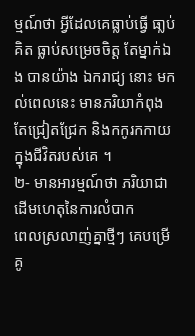ម្មណ៍ថា អ្វីដែលគេធ្លាប់ធ្វើ ធា្លប់គិត ធ្លាប់សម្រេចចិត្ត តែម្នាក់ឯង បានយ៉ាង ឯករាជ្យ នោះ មកល់ពេលនេះ មានភរិយាកំពុង តែជ្រៀតជ្រែក និងកកូរកកាយ ក្នុងជីវិតរបស់គេ ។
២- មានអារម្មណ៍ថា ភរិយាជាដើមហេតុនៃការលំបាក
ពេលស្រលាញ់គ្នាថ្មីៗ គេបម្រើគូ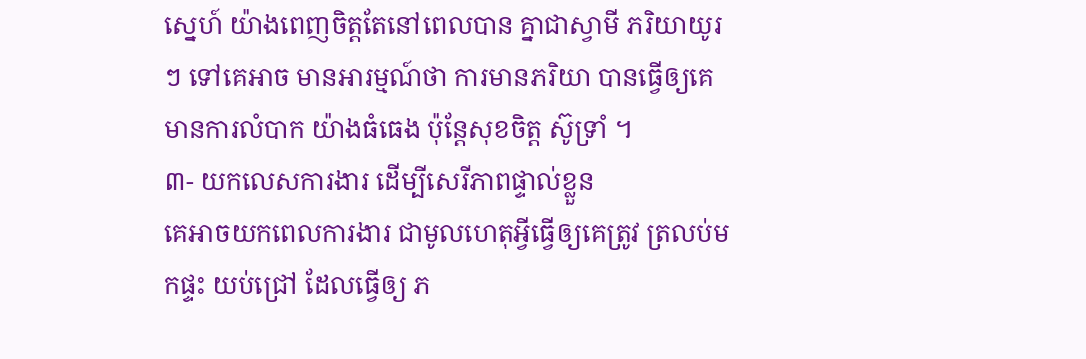ស្នេហ៍ យ៉ាងពេញចិត្តតែនៅពេលបាន គ្នាជាស្វាមី ភរិយាយូរៗ ទៅគេអាច មានអារម្មណ៍ថា ការមានភរិយា បានធ្វើឲ្យគេមានការលំបាក យ៉ាងធំធេង ប៉ុន្តែសុខចិត្ត ស៊ូទ្រាំ ។
៣- យកលេសការងារ ដើម្បីសេរីភាពផ្ទាល់ខ្លួន
គេអាចយកពេលការងារ ជាមូលហេតុអ្វីធ្វើឲ្យគេត្រូវ ត្រលប់មកផ្ទះ យប់ជ្រៅ ដែលធ្វើឲ្យ ភ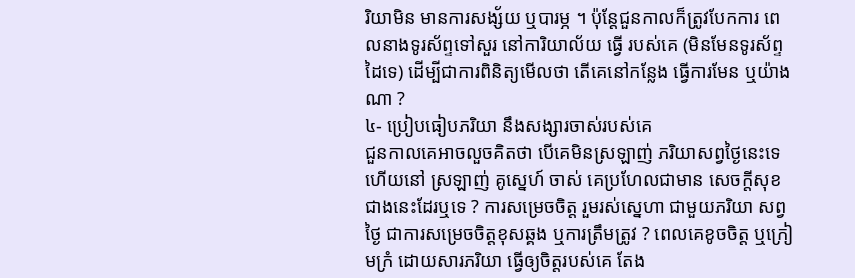រិយាមិន មានការសង្ស័យ ឬបារម្ភ ។ ប៉ុន្តែជួនកាលក៏ត្រូវបែកការ ពេលនាងទូរស័ព្ទទៅសួរ នៅការិយាល័យ ធ្វើ របស់គេ (មិនមែនទូរស័ព្ទដៃទេ) ដើម្បីជាការពិនិត្យមើលថា តើគេនៅកន្លែង ធ្វើការមែន ឬយ៉ាងណា ?
៤- ប្រៀបធៀបភរិយា នឹងសង្សារចាស់របស់គេ
ជួនកាលគេអាចលួចគិតថា បើគេមិនស្រឡាញ់ ភរិយាសព្វថ្ងៃនេះទេ ហើយនៅ ស្រឡាញ់ គូស្នេហ៍ ចាស់ គេប្រហែលជាមាន សេចក្តីសុខ ជាងនេះដែរឬទេ ? ការសម្រេចចិត្ត រួមរស់ស្នេហា ជាមួយភរិយា សព្វថ្ងៃ ជាការសម្រេចចិត្តខុសឆ្គង ឬការត្រឹមត្រូវ ? ពេលគេខូចចិត្ត ឬក្រៀមក្រំ ដោយសារភរិយា ធ្វើឲ្យចិត្តរបស់គេ តែង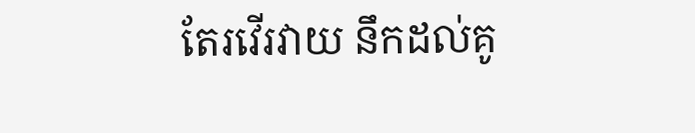តែរវើរវាយ នឹកដល់គូ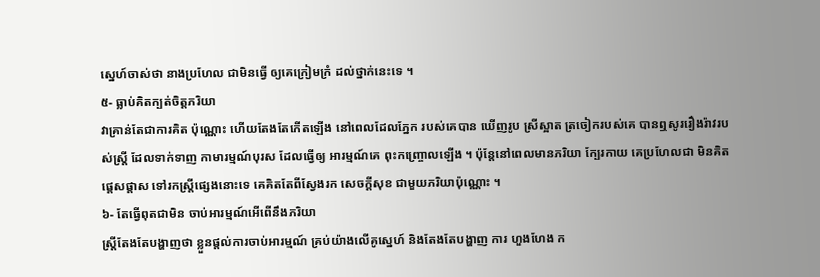ស្នេហ៍ចាស់ថា នាងប្រហែល ជាមិនធ្វើ ឲ្យគេក្រៀមក្រំ ដល់ថ្នាក់នេះទេ ។
៥- ធ្លាប់គិតក្បត់ចិត្តភរិយា
វាគ្រាន់តែជាការគិត ប៉ុណ្ណោះ ហើយតែងតែកើតឡើង នៅពេលដែលភ្នែក របស់គេបាន ឃើញរូប ស្រីស្អាត ត្រចៀករបស់គេ បានឮសូររឿងរ៉ាវរបស់ស្ត្រី ដែលទាក់ទាញ កាមារម្មណ៍បុរស ដែលធ្វើឲ្យ អារម្មណ៍គេ ពុះកញ្ច្រោលឡើង ។ ប៉ុន្តែនៅពេលមានភរិយា ក្បែរកាយ គេប្រហែលជា មិនគិត ផ្តេសផ្តាស ទៅរកស្ត្រីផ្សេងនោះទេ គេគិតតែពីស្វែងរក សេចក្តីសុខ ជាមួយភរិយាប៉ុណ្ណោះ ។
៦- តែធ្វើពុតជាមិន ចាប់អារម្មណ៍អើពើនឹងភរិយា
ស្ត្រីតែងតែបង្ហាញថា ខ្លួនផ្តល់ការចាប់អារម្មណ៍ គ្រប់យ៉ាងលើគូស្នេហ៍ និងតែងតែបង្ហាញ ការ ហួងហែង ក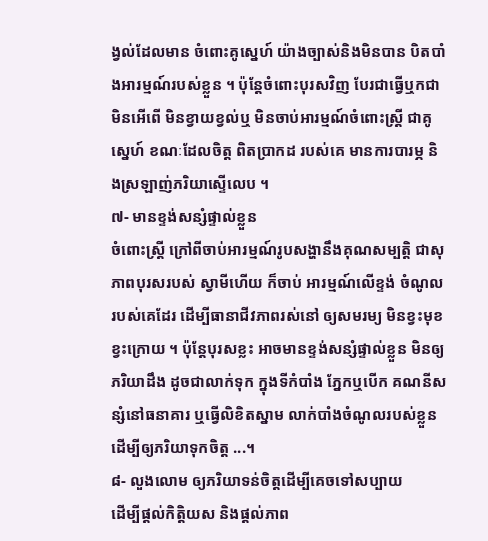ង្វល់ដែលមាន ចំពោះគូស្នេហ៍ យ៉ាងច្បាស់និងមិនបាន បិតបាំងអារម្មណ៍របស់ខ្លួន ។ ប៉ុន្តែចំពោះបុរសវិញ បែរជាធ្វើឬកជាមិនអើពើ មិនខ្វាយខ្វល់ឬ មិនចាប់អារម្មណ៍ចំពោះស្ត្រី ជាគូស្នេហ៍ ខណៈដែលចិត្ត ពិតប្រាកដ របស់គេ មានការបារម្ភ និងស្រឡាញ់ភរិយាស្ទើលេប ។
៧- មានខ្ទង់សន្សំផ្ទាល់ខ្លួន
ចំពោះស្ត្រី ក្រៅពីចាប់អារម្មណ៍រូបសង្ហានឹងគុណសម្បតិ្ត ជាសុភាពបុរសរបស់ ស្វាមីហើយ ក៏ចាប់ អារម្មណ៍លើខ្ទង់ ចំណូលរបស់គេដែរ ដើម្បីធានាជីវភាពរស់នៅ ឲ្យសមរម្យ មិនខ្វះមុខខ្វះក្រោយ ។ ប៉ុន្តែបុរសខ្លះ អាចមានខ្ទង់សន្សំផ្ទាល់ខ្លួន មិនឲ្យភរិយាដឹង ដូចជាលាក់ទុក ក្នុងទីកំបាំង ភ្នែកឬបើក គណនីសន្សំនៅធនាគារ ឬធ្វើលិខិតស្នាម លាក់បាំងចំណូលរបស់ខ្លួន ដើម្បីឲ្យភរិយាទុកចិត្ត ...។
៨- លួងលោម ឲ្យភរិយាទន់ចិត្តដើម្បីគេចទៅសប្បាយ
ដើម្បីផ្តល់កិត្តិយស និងផ្តល់ភាព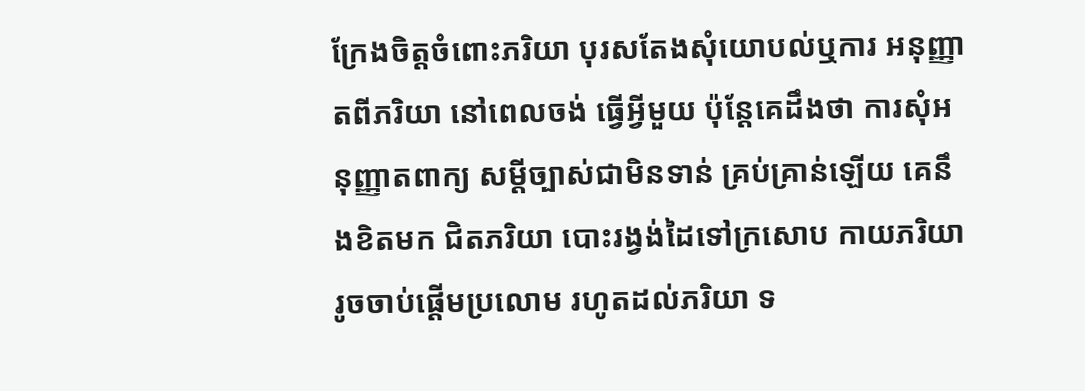ក្រែងចិត្តចំពោះភរិយា បុរសតែងសុំយោបល់ឬការ អនុញ្ញាតពីភរិយា នៅពេលចង់ ធ្វើអ្វីមួយ ប៉ុន្តែគេដឹងថា ការសុំអនុញ្ញាតពាក្យ សម្តីច្បាស់ជាមិនទាន់ គ្រប់គ្រាន់ឡើយ គេនឹងខិតមក ជិតភរិយា បោះរង្វង់ដៃទៅក្រសោប កាយភរិយា រូចចាប់ផ្តើមប្រលោម រហូតដល់ភរិយា ទ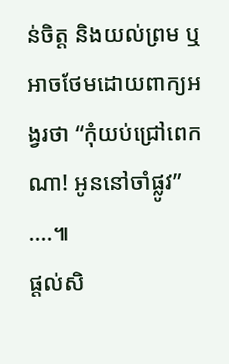ន់ចិត្ត និងយល់ព្រម ឬអាចថែមដោយពាក្យអង្វរថា “កុំយប់ជ្រៅពេកណា! អូននៅចាំផ្លូវ” ....៕
ផ្តល់សិ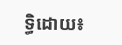ទ្ធិដោយ៖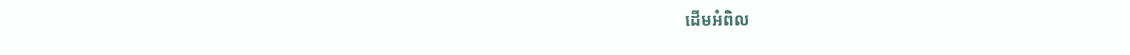ដើមអំពិល